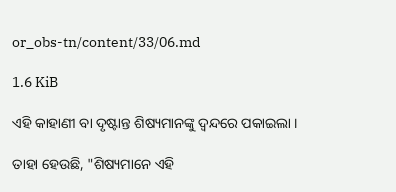or_obs-tn/content/33/06.md

1.6 KiB

ଏହି କାହାଣୀ ବା ଦୃଷ୍ଟାନ୍ତ ଶିଷ୍ୟମାନଙ୍କୁ ଦ୍ଵନ୍ଦରେ ପକାଇଲା ।

ତାହା ହେଉଛି, "ଶିଷ୍ୟମାନେ ଏହି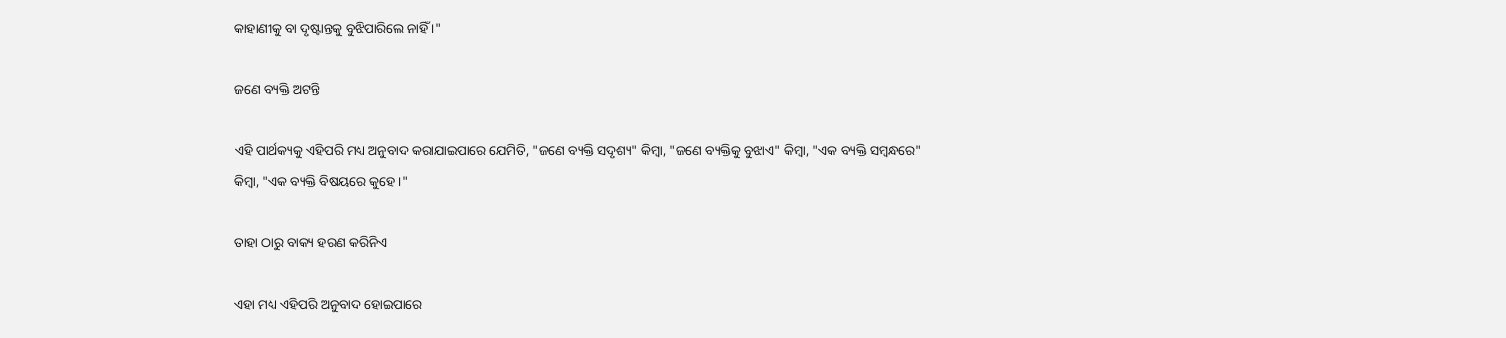କାହାଣୀକୁ ବା ଦୃଷ୍ଟାନ୍ତକୁ ବୁଝିପାରିଲେ ନାହିଁ ।"

ଜଣେ ବ୍ୟକ୍ତି ଅଟନ୍ତି

ଏହି ପାର୍ଥକ୍ୟକୁ ଏହିପରି ମଧ୍ୟ ଅନୁବାଦ କରାଯାଇପାରେ ଯେମିତି, "ଜଣେ ବ୍ୟକ୍ତି ସଦୃଶ୍ୟ" କିମ୍ବା, "ଜଣେ ବ୍ୟକ୍ତିକୁ ବୁଝାଏ" କିମ୍ବା, "ଏକ ବ୍ୟକ୍ତି ସମ୍ବନ୍ଧରେ" କିମ୍ବା, "ଏକ ବ୍ୟକ୍ତି ବିଷୟରେ କୁହେ ।"

ତାହା ଠାରୁ ବାକ୍ୟ ହରଣ କରିନିଏ

ଏହା ମଧ୍ୟ ଏହିପରି ଅନୁବାଦ ହୋଇପାରେ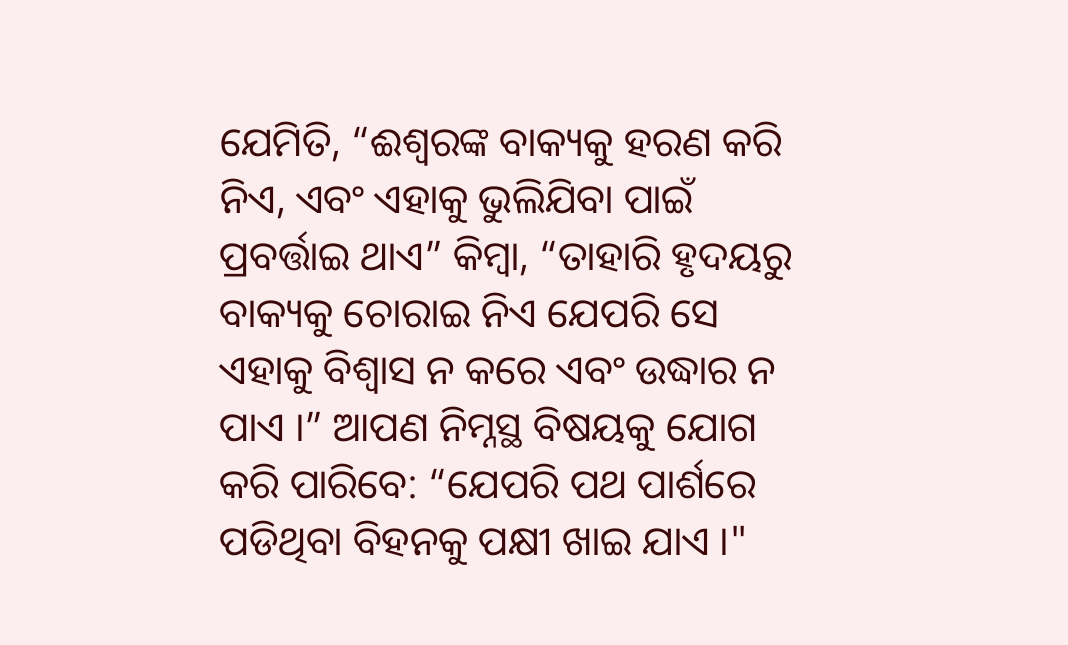ଯେମିତି, “ଈଶ୍ୱରଙ୍କ ବାକ୍ୟକୁ ହରଣ କରି ନିଏ, ଏବଂ ଏହାକୁ ଭୁଲିଯିବା ପାଇଁ ପ୍ରବର୍ତ୍ତାଇ ଥାଏ” କିମ୍ବା, “ତାହାରି ହୃଦୟରୁ ବାକ୍ୟକୁ ଚୋରାଇ ନିଏ ଯେପରି ସେ ଏହାକୁ ବିଶ୍ୱାସ ନ କରେ ଏବଂ ଉଦ୍ଧାର ନ ପାଏ ।” ଆପଣ ନିମ୍ନସ୍ଥ ବିଷୟକୁ ଯୋଗ କରି ପାରିବେ: “ଯେପରି ପଥ ପାର୍ଶରେ ପଡିଥିବା ବିହନକୁ ପକ୍ଷୀ ଖାଇ ଯାଏ ।"